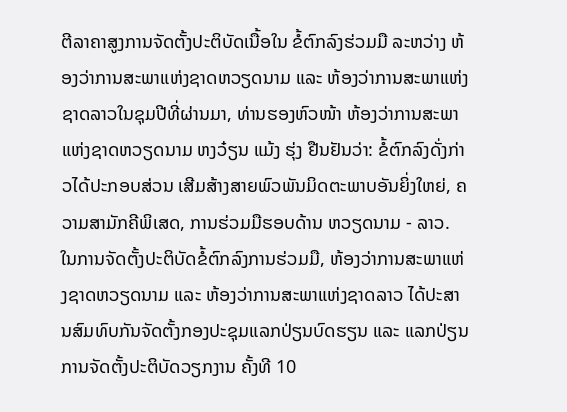ຕີລາຄາສູງການຈັດຕັ້ງປະຕິບັດເນື້ອໃນ ຂໍ້ຕົກລົງຮ່ວມມື ລະຫວ່າງ ຫ້ອງວ່າການສະພາແຫ່ງຊາດຫວຽດນາມ ແລະ ຫ້ອງວ່າການສະພາແຫ່ງຊາດລາວໃນຊຸມປີທີ່ຜ່ານມາ, ທ່ານຮອງຫົວໜ້າ ຫ້ອງວ່າການສະພາແຫ່ງຊາດຫວຽດນາມ ຫງວ໋ຽນ ແມ້ງ ຮຸ່ງ ຢືນຢັນວ່າ: ຂໍ້ຕົກລົງດັ່ງກ່າວໄດ້ປະກອບສ່ວນ ເສີມສ້າງສາຍພົວພັນມິດຕະພາບອັນຍິ່ງໃຫຍ່, ຄວາມສາມັກຄີພິເສດ, ການຮ່ວມມືຮອບດ້ານ ຫວຽດນາມ - ລາວ.
ໃນການຈັດຕັ້ງປະຕິບັດຂໍ້ຕົກລົງການຮ່ວມມື, ຫ້ອງວ່າການສະພາແຫ່ງຊາດຫວຽດນາມ ແລະ ຫ້ອງວ່າການສະພາແຫ່ງຊາດລາວ ໄດ້ປະສານສົມທົບກັນຈັດຕັ້ງກອງປະຊຸມແລກປ່ຽນບົດຮຽນ ແລະ ແລກປ່ຽນການຈັດຕັ້ງປະຕິບັດວຽກງານ ຄັ້ງທີ 10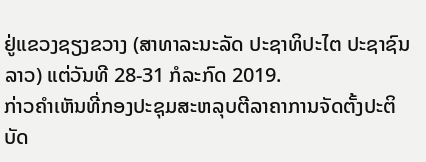ຢູ່ແຂວງຊຽງຂວາງ (ສາທາລະນະລັດ ປະຊາທິປະໄຕ ປະຊາຊົນລາວ) ແຕ່ວັນທີ 28-31 ກໍລະກົດ 2019.
ກ່າວຄຳເຫັນທີ່ກອງປະຊຸມສະຫລຸບຕີລາຄາການຈັດຕັ້ງປະຕິບັດ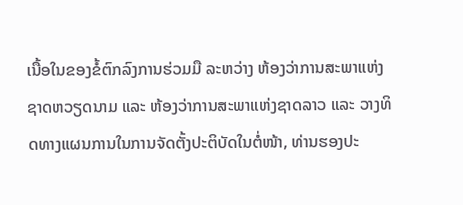ເນື້ອໃນຂອງຂໍ້ຕົກລົງການຮ່ວມມື ລະຫວ່າງ ຫ້ອງວ່າການສະພາແຫ່ງຊາດຫວຽດນາມ ແລະ ຫ້ອງວ່າການສະພາແຫ່ງຊາດລາວ ແລະ ວາງທິດທາງແຜນການໃນການຈັດຕັ້ງປະຕິບັດໃນຕໍ່ໜ້າ, ທ່ານຮອງປະ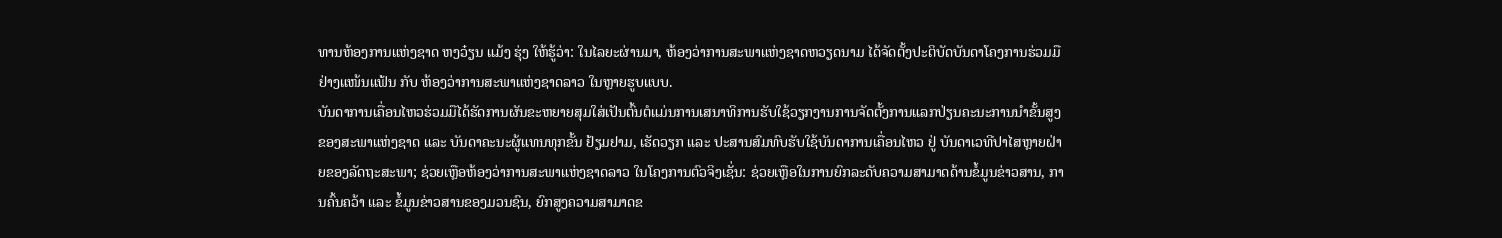ທານຫ້ອງການແຫ່ງຊາດ ຫງວ໋ຽນ ແມ້ງ ຮຸ່ງ ໃຫ້ຮູ້ວ່າ: ໃນໄລຍະຜ່ານມາ, ຫ້ອງວ່າການສະພາແຫ່ງຊາດຫວຽດນາມ ໄດ້ຈັດຕັ້ງປະຕິບັດບັນດາໂຄງການຮ່ວມມື ຢ່າງແໜ້ນແຟ້ນ ກັບ ຫ້ອງວ່າການສະພາແຫ່ງຊາດລາວ ໃນຫຼາຍຮູບແບບ.
ບັນດາການເຄື່ອນໄຫວຮ່ວມມືໄດ້ຮັດການຜັນຂະຫຍາຍສຸມໃສ່ເປັນຕົ້ນຕໍແມ່ນການເສນາທິການຮັບໃຊ້ວຽກງານການຈັດຕັ້ງການແລກປ່ຽນຄະນະການນຳຂັ້ນສູງ ຂອງສະພາແຫ່ງຊາດ ແລະ ບັນດາຄະນະຜູ້ແທນທຸກຂັ້ນ ຢ້ຽມຢາມ, ເຮັດວຽກ ແລະ ປະສານສົມທົບຮັບໃຊ້ບັນດາການເຄື່ອນໄຫວ ຢູ່ ບັນດາເວທີປາໄສຫຼາຍຝ່າຍຂອງລັດຖະສະພາ; ຊ່ວຍເຫຼືອຫ້ອງວ່າການສະພາແຫ່ງຊາດລາວ ໃນໂຄງການຕົວຈິງເຊັ່ນ: ຊ່ວຍເຫຼືອໃນການຍົກລະດັບຄວາມສາມາດດ້ານຂໍ້ມູນຂ່າວສານ, ການຄົ້ນຄວ້າ ແລະ ຂໍ້ມູນຂ່າວສານຂອງມວນຊົນ, ຍົກສູງຄວາມສາມາດຂ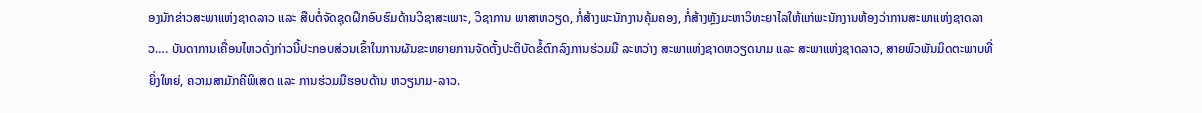ອງນັກຂ່າວສະພາແຫ່ງຊາດລາວ ແລະ ສືບຕໍ່ຈັດຊຸດຝຶກອົບຮົມດ້ານວິຊາສະເພາະ, ວິຊາການ ພາສາຫວຽດ, ກໍ່ສ້າງພະນັກງານຄຸ້ມຄອງ, ກໍ່ສ້າງຫຼັງມະຫາວິທະຍາໄລໃຫ້ແກ່ພະນັກງານຫ້ອງວ່າການສະພາແຫ່ງຊາດລາວ…. ບັນດາການເຄື່ອນໄຫວດັ່ງກ່າວນີ້ປະກອບສ່ວນເຂົ້າໃນການຜັນຂະຫຍາຍການຈັດຕັ້ງປະຕິບັດຂໍ້ຕົກລົງການຮ່ວມມື ລະຫວ່າງ ສະພາແຫ່ງຊາດຫວຽດນາມ ແລະ ສະພາແຫ່ງຊາດລາວ, ສາຍພົວພັນມິດຕະພາບທີ່ຍິ່ງໃຫຍ່, ຄວາມສາມັກຄີພິເສດ ແລະ ການຮ່ວມມືຮອບດ້ານ ຫວຽນາມ-ລາວ.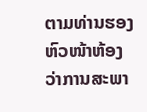ຕາມທ່ານຮອງຫົວໜ້າຫ້ອງວ່າການສະພາ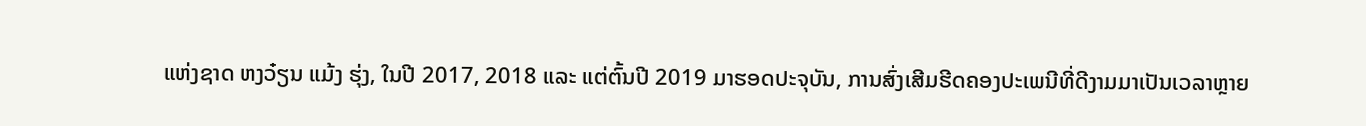ແຫ່ງຊາດ ຫງວ໋ຽນ ແມ້ງ ຮຸ່ງ, ໃນປີ 2017, 2018 ແລະ ແຕ່ຕົ້ນປີ 2019 ມາຮອດປະຈຸບັນ, ການສົ່ງເສີມຮີດຄອງປະເພນີທີ່ດີງາມມາເປັນເວລາຫຼາຍ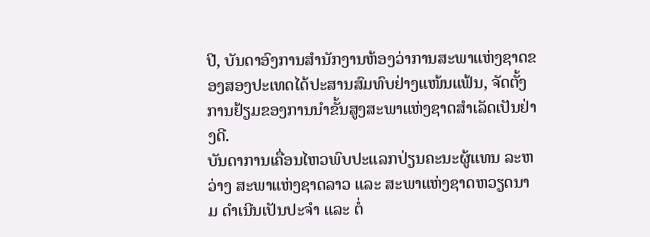ປີ, ບັນດາອົງການສຳນັກງານຫ້ອງວ່າການສະພາແຫ່ງຊາດຂອງສອງປະເທດໄດ້ປະສານສົມທົບຢ່າງແໜ້ນແຟ້ນ, ຈັດຕັ້ງການຢ້ຽມຂອງການນຳຂັ້ນສູງສະພາແຫ່ງຊາດສຳເລັດເປັນຢ່າງດີ.
ບັນດາການເຄື່ອນໄຫວພົບປະແລກປ່ຽນຄະນະຜູ້ແທນ ລະຫວ່າງ ສະພາແຫ່ງຊາດລາວ ແລະ ສະພາແຫ່ງຊາດຫວຽດນາມ ດຳເນີນເປັນປະຈຳ ແລະ ຕໍ່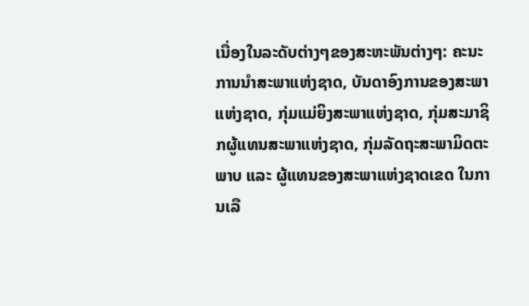ເນື່ອງໃນລະດັບຕ່າງໆຂອງສະຫະພັນຕ່າງໆ: ຄະນະການນຳສະພາແຫ່ງຊາດ, ບັນດາອົງການຂອງສະພາແຫ່ງຊາດ, ກຸ່ມແມ່ຍິງສະພາແຫ່ງຊາດ, ກຸ່ມສະມາຊິກຜູ້ແທນສະພາແຫ່ງຊາດ, ກຸ່ມລັດຖະສະພາມິດຕະພາບ ແລະ ຜູ້ແທນຂອງສະພາແຫ່ງຊາດເຂດ ໃນການເລື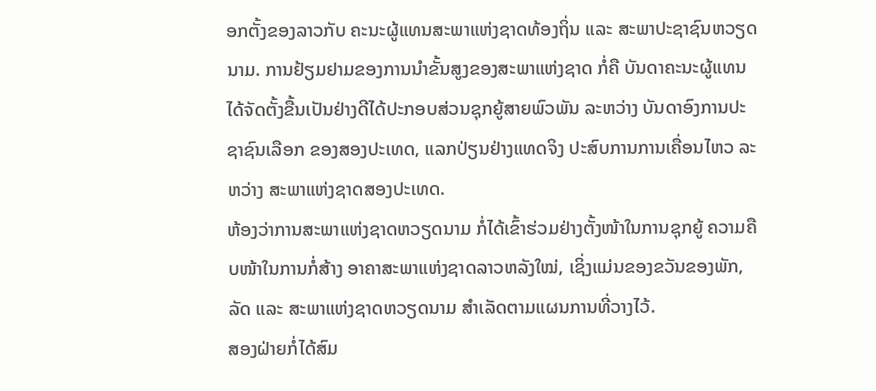ອກຕັ້ງຂອງລາວກັບ ຄະນະຜູ້ແທນສະພາແຫ່ງຊາດທ້ອງຖິ່ນ ແລະ ສະພາປະຊາຊົນຫວຽດນາມ. ການຢ້ຽມຢາມຂອງການນຳຂັ້ນສູງຂອງສະພາແຫ່ງຊາດ ກໍ່ຄື ບັນດາຄະນະຜູ້ແທນ ໄດ້ຈັດຕັ້ງຂື້ນເປັນຢ່າງດີໄດ້ປະກອບສ່ວນຊຸກຍູ້ສາຍພົວພັນ ລະຫວ່າງ ບັນດາອົງການປະຊາຊົນເລືອກ ຂອງສອງປະເທດ, ແລກປ່ຽນຢ່າງແທດຈິງ ປະສົບການການເຄື່ອນໄຫວ ລະຫວ່າງ ສະພາແຫ່ງຊາດສອງປະເທດ.
ຫ້ອງວ່າການສະພາແຫ່ງຊາດຫວຽດນາມ ກໍ່ໄດ້ເຂົ້າຮ່ວມຢ່າງຕັ້ງໜ້າໃນການຊຸກຍູ້ ຄວາມຄືບໜ້າໃນການກໍ່ສ້າງ ອາຄາສະພາແຫ່ງຊາດລາວຫລັງໃໝ່, ເຊິ່ງແມ່ນຂອງຂວັນຂອງພັກ, ລັດ ແລະ ສະພາແຫ່ງຊາດຫວຽດນາມ ສຳເລັດຕາມແຜນການທີ່ວາງໄວ້.
ສອງຝ່າຍກໍ່ໄດ້ສົມ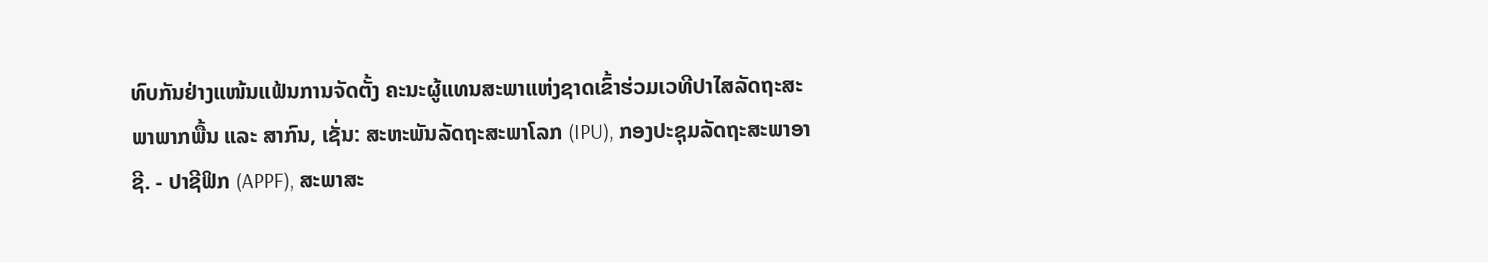ທົບກັນຢ່າງແໜ້ນແຟ້ນການຈັດຕັ້ງ ຄະນະຜູ້ແທນສະພາແຫ່ງຊາດເຂົ້າຮ່ວມເວທີປາໄສລັດຖະສະພາພາກພື້ນ ແລະ ສາກົນ, ເຊັ່ນ: ສະຫະພັນລັດຖະສະພາໂລກ (IPU), ກອງປະຊຸມລັດຖະສະພາອາຊີ. - ປາຊີຟິກ (APPF), ສະພາສະ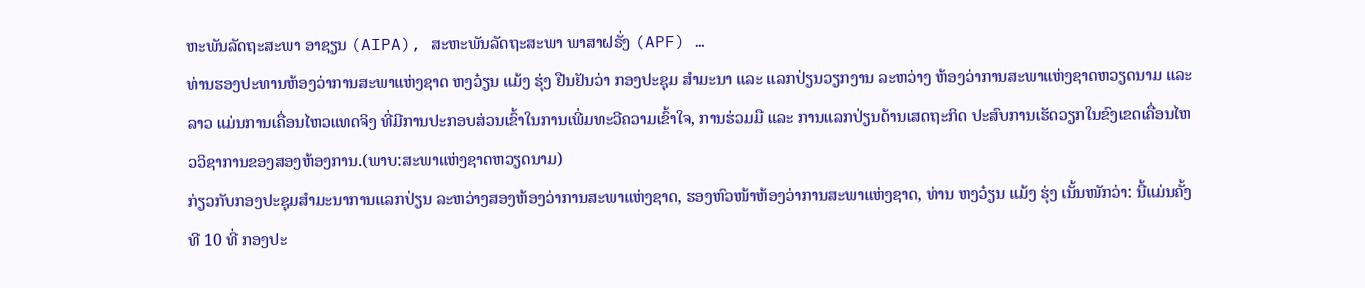ຫະພັນລັດຖະສະພາ ອາຊຽນ (AIPA), ສະຫະພັນລັດຖະສະພາ ພາສາຝຣັ່ງ (APF) …
ທ່ານຮອງປະທານຫ້ອງວ່າການສະພາແຫ່ງຊາດ ຫງວ໋ຽນ ແມ້ງ ຮຸ່ງ ຢືນຢັນວ່າ ກອງປະຊຸມ ສຳມະນາ ແລະ ແລກປ່ຽນວຽກງານ ລະຫວ່າງ ຫ້ອງວ່າການສະພາແຫ່ງຊາດຫວຽດນາມ ແລະ ລາວ ແມ່ນການເຄື່ອນໄຫວແທດຈິງ ທີ່ມີການປະກອບສ່ວນເຂົ້າໃນການເພີ່ມທະວີຄວາມເຂົ້າໃຈ, ການຮ່ວມມື ແລະ ການແລກປ່ຽນດ້ານເສດຖະກິດ ປະສົບການເຮັດວຽກໃນຂົງເຂດເຄື່ອນໄຫວວິຊາການຂອງສອງຫ້ອງການ.(ພາບ:ສະພາແຫ່ງຊາດຫວຽດນາມ)
ກ່ຽວກັບກອງປະຊຸມສຳມະນາການແລກປ່ຽນ ລະຫວ່າງສອງຫ້ອງວ່າການສະພາແຫ່ງຊາດ, ຮອງຫົວໜ້າຫ້ອງວ່າການສະພາແຫ່ງຊາດ, ທ່ານ ຫງວ໋ຽນ ແມ້ງ ຮຸ່ງ ເນັ້ນໜັກວ່າ: ນີ້ແມ່ນຄັ້ງທີ 10 ທີ່ ກອງປະ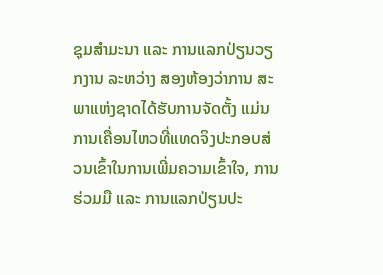ຊຸມສຳມະນາ ແລະ ການແລກປ່ຽນວຽກງານ ລະຫວ່າງ ສອງຫ້ອງວ່າການ ສະພາແຫ່ງຊາດໄດ້ຮັບການຈັດຕັ້ງ ແມ່ນການເຄື່ອນໄຫວທີ່ແທດຈິງປະກອບສ່ວນເຂົ້າໃນການເພີ່ມຄວາມເຂົ້າໃຈ, ການຮ່ວມມື ແລະ ການແລກປ່ຽນປະ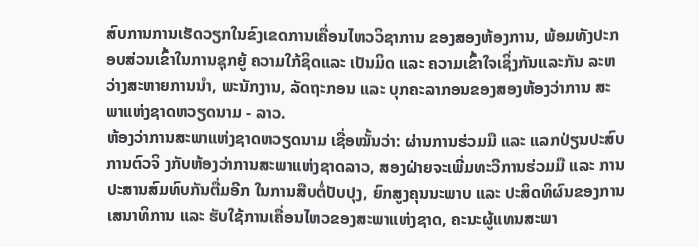ສົບການການເຮັດວຽກໃນຂົງເຂດການເຄື່ອນໄຫວວິຊາການ ຂອງສອງຫ້ອງການ, ພ້ອມທັງປະກອບສ່ວນເຂົ້າໃນການຊຸກຍູ້ ຄວາມໃກ້ຊິດແລະ ເປັນມິດ ແລະ ຄວາມເຂົ້າໃຈເຊິ່ງກັນແລະກັນ ລະຫວ່າງສະຫາຍການນຳ, ພະນັກງານ, ລັດຖະກອນ ແລະ ບຸກຄະລາກອນຂອງສອງຫ້ອງວ່າການ ສະພາແຫ່ງຊາດຫວຽດນາມ - ລາວ.
ຫ້ອງວ່າການສະພາແຫ່ງຊາດຫວຽດນາມ ເຊື່ອໝັ້ນວ່າ: ຜ່ານການຮ່ວມມື ແລະ ແລກປ່ຽນປະສົບການຕົວຈິ ງກັບຫ້ອງວ່າການສະພາແຫ່ງຊາດລາວ, ສອງຝ່າຍຈະເພີ່ມທະວີການຮ່ວມມື ແລະ ການປະສານສົມທົບກັນຕື່ມອີກ ໃນການສືບຕໍ່ປັບປຸງ, ຍົກສູງຄຸນນະພາບ ແລະ ປະສິດທິຜົນຂອງການເສນາທິການ ແລະ ຮັບໃຊ້ການເຄື່ອນໄຫວຂອງສະພາແຫ່ງຊາດ, ຄະນະຜູ້ແທນສະພາ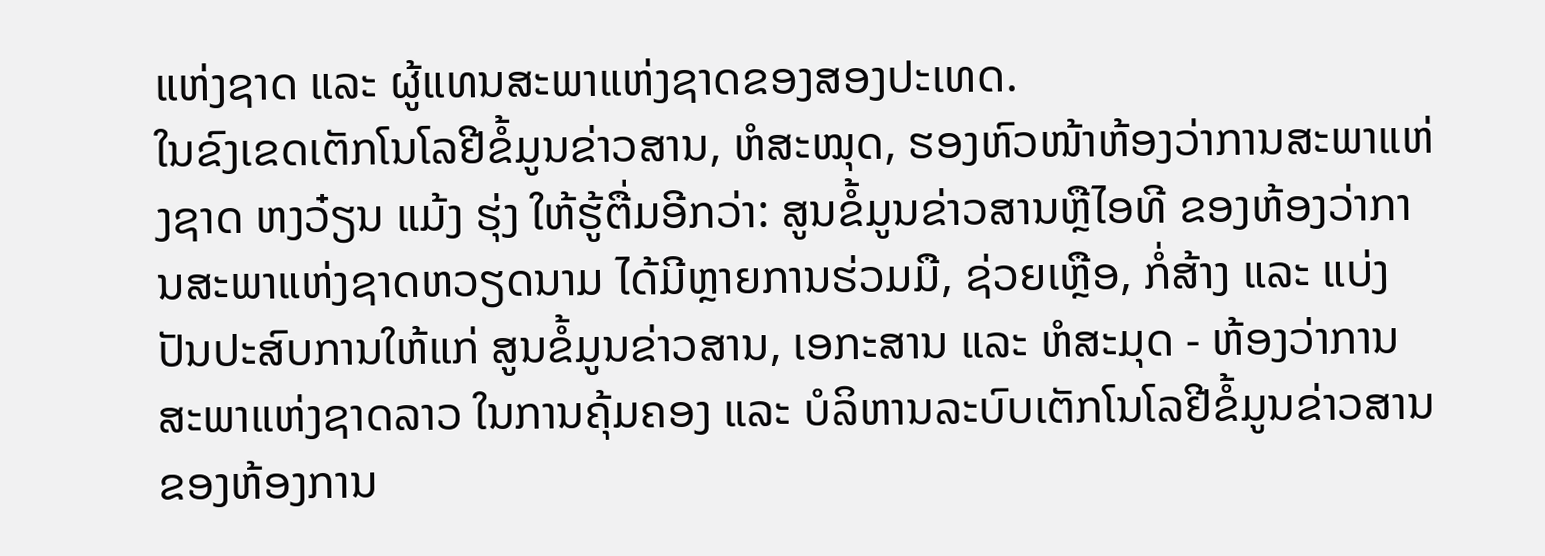ແຫ່ງຊາດ ແລະ ຜູ້ແທນສະພາແຫ່ງຊາດຂອງສອງປະເທດ.
ໃນຂົງເຂດເຕັກໂນໂລຢີຂໍ້ມູນຂ່າວສານ, ຫໍສະໝຸດ, ຮອງຫົວໜ້າຫ້ອງວ່າການສະພາແຫ່ງຊາດ ຫງວ໋ຽນ ແມ້ງ ຮຸ່ງ ໃຫ້ຮູ້ຕື່ມອີກວ່າ: ສູນຂໍ້ມູນຂ່າວສານຫຼືໄອທີ ຂອງຫ້ອງວ່າການສະພາແຫ່ງຊາດຫວຽດນາມ ໄດ້ມີຫຼາຍການຮ່ວມມື, ຊ່ວຍເຫຼືອ, ກໍ່ສ້າງ ແລະ ແບ່ງປັນປະສົບການໃຫ້ແກ່ ສູນຂໍ້ມູນຂ່າວສານ, ເອກະສານ ແລະ ຫໍສະມຸດ - ຫ້ອງວ່າການສະພາແຫ່ງຊາດລາວ ໃນການຄຸ້ມຄອງ ແລະ ບໍລິຫານລະບົບເຕັກໂນໂລຢີຂໍ້ມູນຂ່າວສານຂອງຫ້ອງການ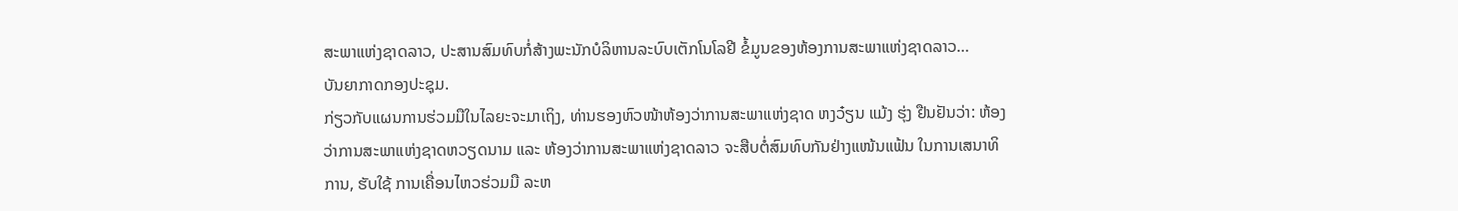ສະພາແຫ່ງຊາດລາວ, ປະສານສົມທົບກໍ່ສ້າງພະນັກບໍລິຫານລະບົບເຕັກໂນໂລຢີ ຂໍ້ມູນຂອງຫ້ອງການສະພາແຫ່ງຊາດລາວ…
ບັນຍາກາດກອງປະຊຸມ.
ກ່ຽວກັບແຜນການຮ່ວມມືໃນໄລຍະຈະມາເຖິງ, ທ່ານຮອງຫົວໜ້າຫ້ອງວ່າການສະພາແຫ່ງຊາດ ຫງວ໋ຽນ ແມ້ງ ຮຸ່ງ ຢືນຢັນວ່າ: ຫ້ອງວ່າການສະພາແຫ່ງຊາດຫວຽດນາມ ແລະ ຫ້ອງວ່າການສະພາແຫ່ງຊາດລາວ ຈະສືບຕໍ່ສົມທົບກັນຢ່າງແໜ້ນແຟ້ນ ໃນການເສນາທິການ, ຮັບໃຊ້ ການເຄື່ອນໄຫວຮ່ວມມື ລະຫ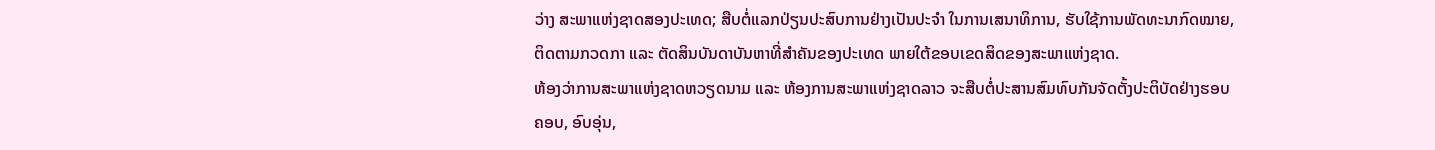ວ່າງ ສະພາແຫ່ງຊາດສອງປະເທດ; ສືບຕໍ່ແລກປ່ຽນປະສົບການຢ່າງເປັນປະຈຳ ໃນການເສນາທິການ, ຮັບໃຊ້ການພັດທະນາກົດໝາຍ, ຕິດຕາມກວດກາ ແລະ ຕັດສິນບັນດາບັນຫາທີ່ສຳຄັນຂອງປະເທດ ພາຍໃຕ້ຂອບເຂດສິດຂອງສະພາແຫ່ງຊາດ.
ຫ້ອງວ່າການສະພາແຫ່ງຊາດຫວຽດນາມ ແລະ ຫ້ອງການສະພາແຫ່ງຊາດລາວ ຈະສືບຕໍ່ປະສານສົມທົບກັນຈັດຕັ້ງປະຕິບັດຢ່າງຮອບຄອບ, ອົບອຸ່ນ,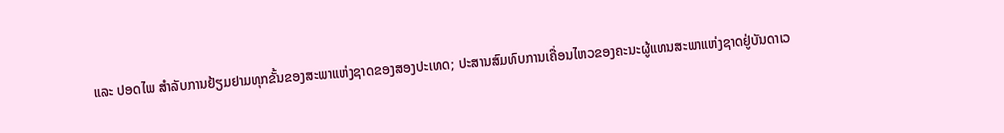ແລະ ປອດໄພ ສຳລັບການຢ້ຽມຢາມທຸກຂັ້ນຂອງສະພາແຫ່ງຊາດຂອງສອງປະເທດ; ປະສານສົມທົບການເຄື່ອນໄຫວຂອງຄະນະຜູ້ແທນສະພາແຫ່ງຊາດຢູ່ບັນດາເວ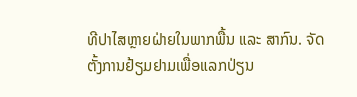ທີປາໄສຫຼາຍຝ່າຍໃນພາກພື້ນ ແລະ ສາກົນ. ຈັດຕັ້ງການຢ້ຽມຢາມເພື່ອແລກປ່ຽນ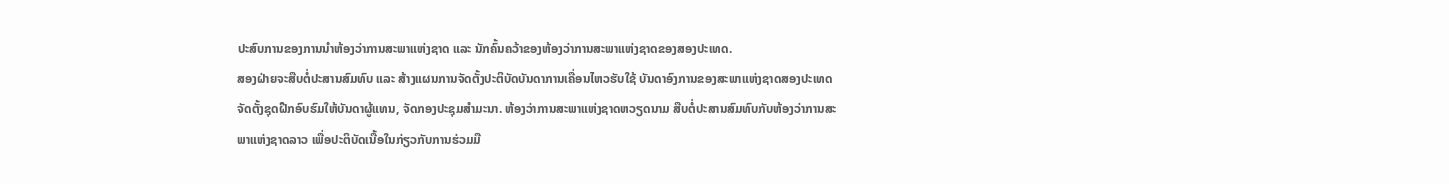ປະສົບການຂອງການນຳຫ້ອງວ່າການສະພາແຫ່ງຊາດ ແລະ ນັກຄົ້ນຄວ້າຂອງຫ້ອງວ່າການສະພາແຫ່ງຊາດຂອງສອງປະເທດ.
ສອງຝ່າຍຈະສືບຕໍ່ປະສານສົມທົບ ແລະ ສ້າງແຜນການຈັດຕັ້ງປະຕິບັດບັນດາການເຄື່ອນໄຫວຮັບໃຊ້ ບັນດາອົງການຂອງສະພາແຫ່ງຊາດສອງປະເທດ ຈັດຕັ້ງຊຸດຝືກອົບຮົມໃຫ້ບັນດາຜູ້ແທນ, ຈັດກອງປະຊຸມສຳມະນາ. ຫ້ອງວ່າການສະພາແຫ່ງຊາດຫວຽດນາມ ສືບຕໍ່ປະສານສົມທົບກັບຫ້ອງວ່າການສະພາແຫ່ງຊາດລາວ ເພື່ອປະຕິບັດເນື້ອໃນກ່ຽວກັບການຮ່ວມມື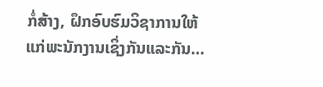ກໍ່ສ້າງ, ຝຶກອົບຮົມວິຊາການໃຫ້ແກ່ພະນັກງານເຊິ່ງກັນແລະກັນ…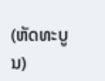(ຫັດທະບູນ)